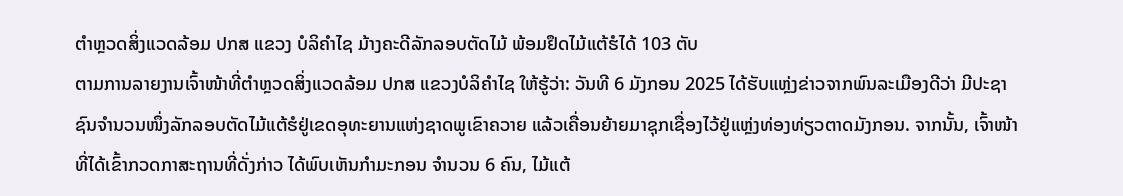ຕໍາຫຼວດສິ່ງແວດລ້ອມ ປກສ ແຂວງ ບໍລິຄໍາໄຊ ມ້າງຄະດີລັກລອບຕັດໄມ້ ພ້ອມຢຶດໄມ້ແຕ້ຮໍໄດ້ 103 ຕັບ
ຕາມການລາຍງານເຈົ້າໜ້າທີ່ຕໍາຫຼວດສິ່ງແວດລ້ອມ ປກສ ແຂວງບໍລິຄໍາໄຊ ໃຫ້ຮູ້ວ່າ: ວັນທີ 6 ມັງກອນ 2025 ໄດ້ຮັບແຫຼ່ງຂ່າວຈາກພົນລະເມືອງດີວ່າ ມີປະຊາຊົນຈໍານວນໜຶ່ງລັກລອບຕັດໄມ້ແຕ້ຮໍຢູ່ເຂດອຸທະຍານແຫ່ງຊາດພູເຂົາຄວາຍ ແລ້ວເຄື່ອນຍ້າຍມາຊຸກເຊື່ອງໄວ້ຢູ່ແຫຼ່ງທ່ອງທ່ຽວຕາດມັງກອນ. ຈາກນັ້ນ, ເຈົ້າໜ້າທີ່ໄດ້ເຂົ້າກວດກາສະຖານທີ່ດັ່ງກ່າວ ໄດ້ພົບເຫັນກໍາມະກອນ ຈໍານວນ 6 ຄົນ, ໄມ້ແຕ້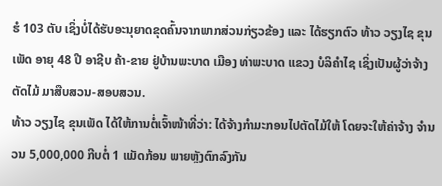ຮໍ 103 ຕັບ ເຊິ່ງບໍ່ໄດ້ຮັບອະນຸຍາດຂຸດຄົ້ນຈາກພາກສ່ວນກ່ຽວຂ້ອງ ແລະ ໄດ້ຮຽກຕົວ ທ້າວ ວຽງໄຊ ຂຸນເພັດ ອາຍຸ 48 ປີ ອາຊີບ ຄ້າ-ຂາຍ ຢູ່ບ້ານພະບາດ ເມືອງ ທ່າພະບາດ ແຂວງ ບໍລິຄໍາໄຊ ເຊິ່ງເປັນຜູ້ວ່າຈ້າງຕັດໄມ້ ມາສືບສວນ-ສອບສວນ.
ທ້າວ ວຽງໄຊ ຂຸນເພັດ ໄດ້ໃຫ້ການຕໍ່ເຈົ້າໜ້າທີ່ວ່າ: ໄດ້ຈ້າງກໍາມະກອນໄປຕັດໄມ້ໃຫ້ ໂດຍຈະໃຫ້ຄ່າຈ້າງ ຈຳນວນ 5,000,000 ກີບຕໍ່ 1 ແມັດກ້ອນ ພາຍຫຼັງຕົກລົງກັນ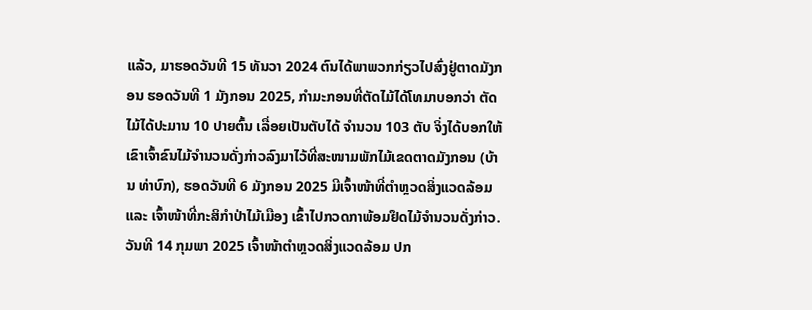ແລ້ວ, ມາຮອດວັນທີ 15 ທັນວາ 2024 ຕົນໄດ້ພາພວກກ່ຽວໄປສົ່ງຢູ່ຕາດມັງກອນ ຮອດວັນທີ 1 ມັງກອນ 2025, ກຳມະກອນທີ່ຕັດໄມ້ໄດ້ໂທມາບອກວ່າ ຕັດໄມ້ໄດ້ປະມານ 10 ປາຍຕົ້ນ ເລື່ອຍເປັນຕັບໄດ້ ຈຳນວນ 103 ຕັບ ຈິ່ງໄດ້ບອກໃຫ້ເຂົາເຈົ້າຂົນໄມ້ຈຳນວນດັ່ງກ່າວລົງມາໄວ້ທີ່ສະໜາມພັກໄມ້ເຂດຕາດມັງກອນ (ບ້ານ ທ່າບົກ), ຮອດວັນທີ 6 ມັງກອນ 2025 ມີເຈົ້າໜ້າທີ່ຕຳຫຼວດສິ່ງແວດລ້ອມ ແລະ ເຈົ້າໜ້າທີ່ກະສິກໍາປ່າໄມ້ເມືອງ ເຂົ້າໄປກວດກາພ້ອມຢຶດໄມ້ຈໍານວນດັ່ງກ່າວ.
ວັນທີ 14 ກຸມພາ 2025 ເຈົ້າໜ້າຕໍາຫຼວດສິ່ງແວດລ້ອມ ປກ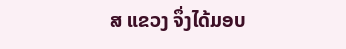ສ ແຂວງ ຈຶ່ງໄດ້ມອບ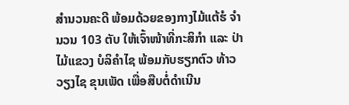ສໍານວນຄະດີ ພ້ອມດ້ວຍຂອງກາງໄມ້ແຕ້ຮໍ ຈໍານວນ 103 ຕັບ ໃຫ້ເຈົ້າໜ້າທີ່ກະສິກໍາ ແລະ ປ່າໄມ້ແຂວງ ບໍລິຄໍາໄຊ ພ້ອມກັບຮຽກຕົວ ທ້າວ ວຽງໄຊ ຂຸນເພັດ ເພື່ອສືບຕໍ່ດໍາເນີນ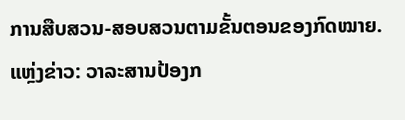ການສືບສວນ-ສອບສວນຕາມຂັ້ນຕອນຂອງກົດໝາຍ.
ແຫຼ່ງຂ່າວ: ວາລະສານປ້ອງກ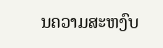ນຄວາມສະຫງົບ